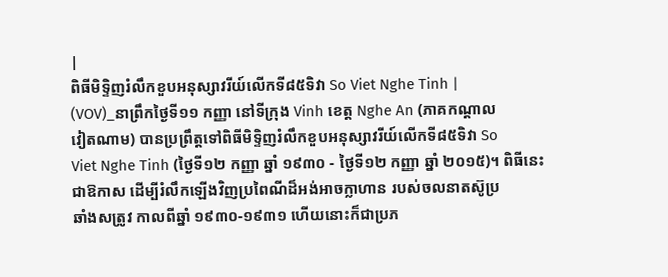|
ពិធីមិទ្ទិញរំលឹកខួបអនុស្សាវរីយ៍លើកទី៨៥ទិវា So Viet Nghe Tinh |
(VOV)_នាព្រឹកថ្ងៃទី១១ កញ្ញា នៅទីក្រុង Vinh ខេត្ត Nghe An (ភាគកណ្ដាល
វៀតណាម) បានប្រព្រឹត្តទៅពិធីមិទ្ទិញរំលឹកខួបអនុស្សាវរីយ៍លើកទី៨៥ទិវា So
Viet Nghe Tinh (ថ្ងៃទី១២ កញ្ញា ឆ្នាំ ១៩៣០ - ថ្ងៃទី១២ កញ្ញា ឆ្នាំ ២០១៥)។ ពិធីនេះ
ជាឱកាស ដើម្បីរំលឹកឡើងវិញប្រពៃណីដ៏អង់អាចក្លាហាន របស់ចលនាតស៊ូប្រ
ឆាំងសត្រូវ កាលពីឆ្នាំ ១៩៣០-១៩៣១ ហើយនោះក៏ជាប្រភ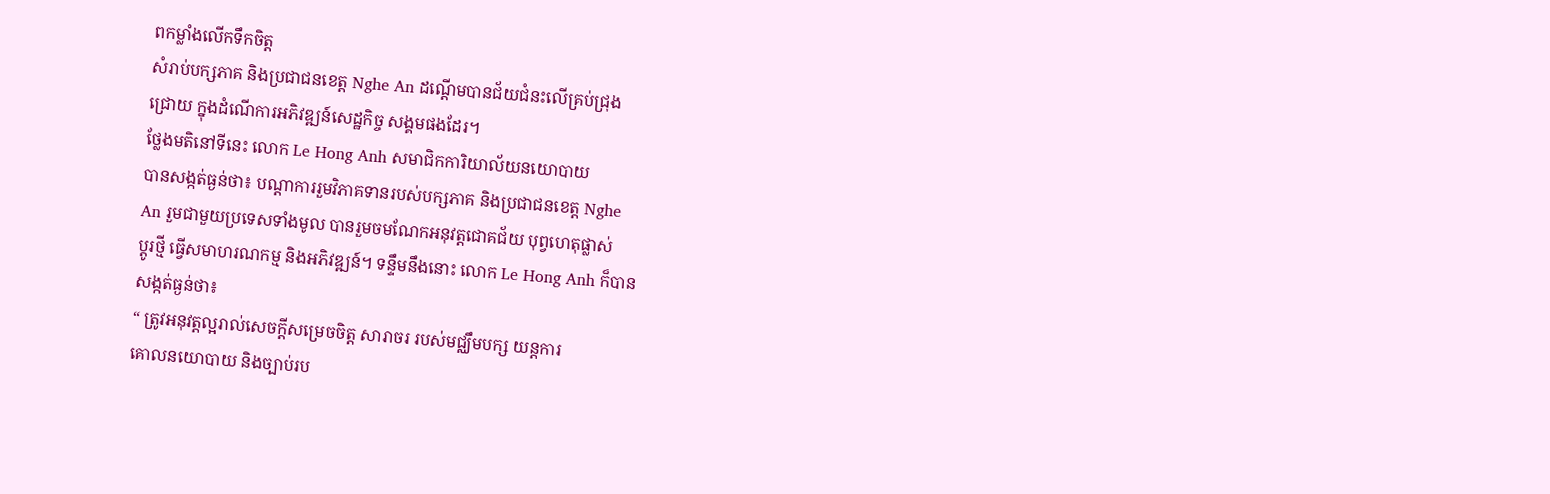ពកម្លាំងលើកទឹកចិត្ត
សំរាប់បក្សភាគ និងប្រជាជនខេត្ត Nghe An ដណ្ដើមបានជ័យជំនះលើគ្រប់ជ្រុង
ជ្រោយ ក្នុងដំណើការអភិវឌ្ឍន៍សេដ្ឋកិច្ច សង្គមផងដែរ។
ថ្លែងមតិនៅទីនេះ លោក Le Hong Anh សមាជិកការិយាល័យនយោបាយ
បានសង្កត់ធ្ងន់ថា៖ បណ្ដាការរួមវិភាគទានរបស់បក្សភាគ និងប្រជាជនខេត្ត Nghe
An រួមជាមួយប្រទេសទាំងមូល បានរួមចមណែកអនុវត្តជោគជ័យ បុព្វហេតុផ្លាស់
ប្តូរថ្មី ធ្វើសមាហរណកម្ម និងអភិវឌ្ឍន៍។ ទន្ទឹមនឹងនោះ លោក Le Hong Anh ក៏បាន
សង្កត់ធ្ងន់ថា៖
“ ត្រូវអនុវត្តល្អរាល់សេចក្តីសម្រេចចិត្ត សារាចរ របស់មជ្ឈឹមបក្ស យន្តការ
គោលនយោបាយ និងច្បាប់រប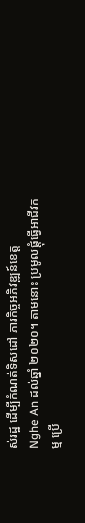ស់រដ្ឋ ដើម្បីកំណត់ទិសដៅ ភារកិច្ចអភិវឌ្ឍន៍ខេត្ត
Nghe An ដល់ឆ្នាំ ២០២០។ តាមនោះ ប្រមូលផ្តុំធ្វើអាជីវកម្ម ប្រើ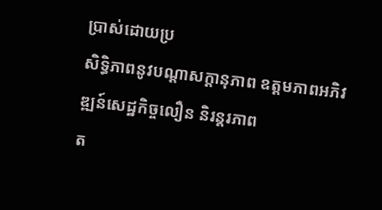ប្រាស់ដោយប្រ
សិទ្ធិភាពនូវបណ្ដាសក្ដានុភាព ឧត្តមភាពអភិវឌ្ឍន៍សេដ្ឋកិច្ចលឿន និរន្តរភាព
ត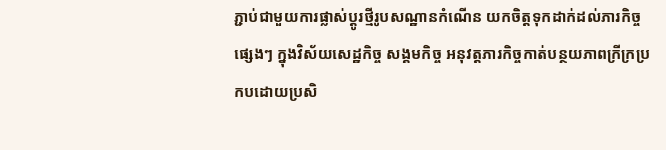ភ្ជាប់ជាមួយការផ្លាស់ប្តូរថ្មីរូបសណ្ឋានកំណើន យកចិត្តទុកដាក់ដល់ភារកិច្ច
ផ្សេងៗ ក្នុងវិស័យសេដ្ឋកិច្ច សង្គមកិច្ច អនុវត្តភារកិច្ចកាត់បន្ថយភាពក្រីក្រប្រ
កបដោយប្រសិ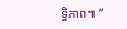ទ្ធិភាព៕ ”